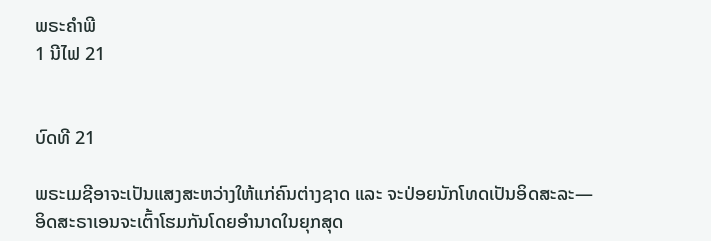ພຣະຄຳພີ
1 ນີໄຟ 21


ບົດທີ 21

ພຣະເມຊີອາຈະເປັນແສງສະຫວ່າງໃຫ້ແກ່ຄົນຕ່າງຊາດ ແລະ ຈະປ່ອຍນັກໂທດເປັນອິດສະລະ—ອິດສະຣາເອນຈະເຕົ້າໂຮມກັນໂດຍອຳນາດໃນຍຸກສຸດ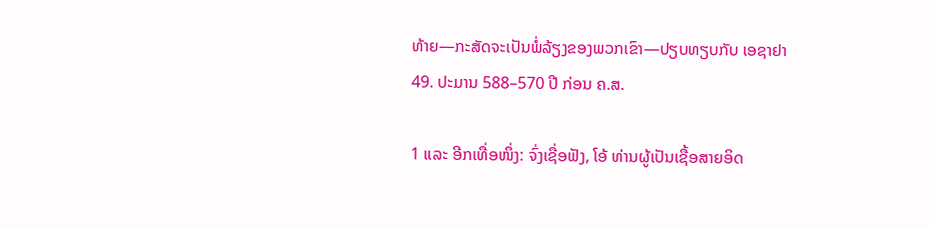ທ້າຍ—ກະສັດຈະເປັນພໍ່ລ້ຽງຂອງພວກເຂົາ—ປຽບທຽບກັບ ເອຊາຢາ 49. ປະມານ 588–570 ປີ ກ່ອນ ຄ.ສ.

1 ແລະ ອີກເທື່ອໜຶ່ງ: ຈົ່ງເຊື່ອຟັງ, ໂອ້ ທ່ານຜູ້ເປັນເຊື້ອສາຍອິດ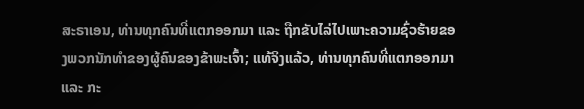ສະຣາເອນ, ທ່ານທຸກຄົນທີ່ແຕກອອກມາ ແລະ ຖືກຂັບໄລ່ໄປເພາະຄວາມຊົ່ວຮ້າຍຂອງພວກນັກທຳຂອງຜູ້ຄົນຂອງຂ້າພະເຈົ້າ; ແທ້ຈິງແລ້ວ, ທ່ານທຸກຄົນທີ່ແຕກອອກມາ ແລະ ກະ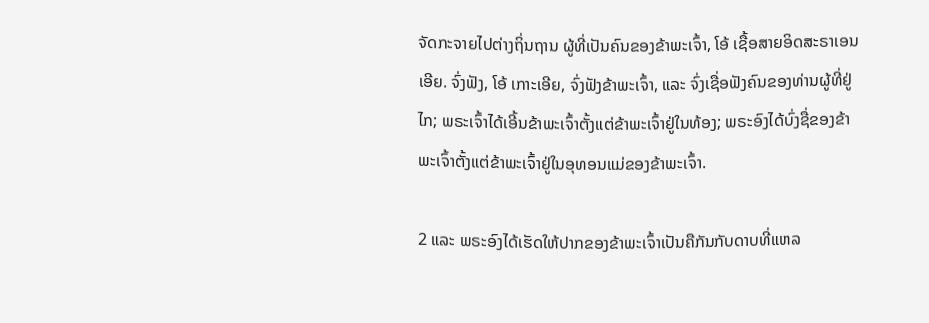ຈັດກະຈາຍໄປຕ່າງຖິ່ນຖານ ຜູ້ທີ່ເປັນຄົນຂອງຂ້າພະເຈົ້າ, ໂອ້ ເຊື້ອສາຍອິດສະຣາເອນເອີຍ. ຈົ່ງຟັງ, ໂອ້ ເກາະເອີຍ, ຈົ່ງຟັງຂ້າພະເຈົ້າ, ແລະ ຈົ່ງເຊື່ອຟັງຄົນຂອງທ່ານຜູ້ທີ່ຢູ່ ໄກ; ພຣະເຈົ້າໄດ້ເອີ້ນຂ້າພະເຈົ້າຕັ້ງແຕ່ຂ້າພະເຈົ້າຢູ່ໃນທ້ອງ; ພຣະອົງໄດ້ບົ່ງຊື່ຂອງຂ້າພະເຈົ້າຕັ້ງແຕ່ຂ້າພະເຈົ້າຢູ່ໃນອຸທອນແມ່ຂອງຂ້າພະເຈົ້າ.

2 ແລະ ພຣະອົງໄດ້ເຮັດໃຫ້ປາກຂອງຂ້າພະເຈົ້າເປັນຄືກັນກັບດາບທີ່ແຫລ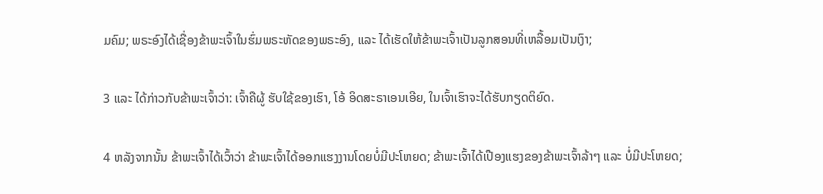ມຄົມ; ພຣະອົງໄດ້ເຊື່ອງຂ້າພະເຈົ້າໃນຮົ່ມພຣະຫັດຂອງພຣະອົງ, ແລະ ໄດ້ເຮັດໃຫ້ຂ້າພະເຈົ້າເປັນລູກສອນທີ່ເຫລື້ອມເປັນເງົາ;

3 ແລະ ໄດ້ກ່າວກັບຂ້າພະເຈົ້າວ່າ: ເຈົ້າຄືຜູ້ ຮັບໃຊ້ຂອງເຮົາ, ໂອ້ ອິດສະຣາເອນເອີຍ, ໃນເຈົ້າເຮົາຈະໄດ້ຮັບກຽດຕິຍົດ.

4 ຫລັງຈາກນັ້ນ ຂ້າພະເຈົ້າໄດ້ເວົ້າວ່າ ຂ້າພະເຈົ້າໄດ້ອອກແຮງງານໂດຍບໍ່ມີປະໂຫຍດ; ຂ້າພະເຈົ້າໄດ້ເປືອງແຮງຂອງຂ້າພະເຈົ້າລ້າໆ ແລະ ບໍ່ມີປະໂຫຍດ;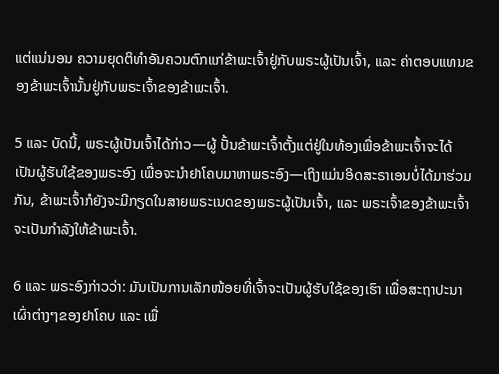ແຕ່ແນ່ນອນ ຄວາມຍຸດຕິທຳອັນຄວນຕົກແກ່ຂ້າພະເຈົ້າຢູ່ກັບພຣະຜູ້ເປັນເຈົ້າ, ແລະ ຄ່າຕອບແທນຂອງຂ້າພະເຈົ້ານັ້ນຢູ່ກັບພຣະເຈົ້າຂອງຂ້າພະເຈົ້າ.

5 ແລະ ບັດນີ້, ພຣະຜູ້ເປັນເຈົ້າໄດ້ກ່າວ—ຜູ້ ປັ້ນຂ້າພະເຈົ້າຕັ້ງແຕ່ຢູ່ໃນທ້ອງເພື່ອຂ້າພະເຈົ້າຈະໄດ້ເປັນຜູ້ຮັບໃຊ້ຂອງພຣະອົງ ເພື່ອຈະນຳຢາໂຄບມາຫາພຣະອົງ—ເຖິງແມ່ນອິດສະຣາເອນບໍ່ໄດ້ມາຮ່ວມກັນ, ຂ້າພະເຈົ້າກໍຍັງຈະມີກຽດໃນສາຍພຣະເນດຂອງພຣະຜູ້ເປັນເຈົ້າ, ແລະ ພຣະເຈົ້າຂອງຂ້າພະເຈົ້າຈະເປັນກຳລັງໃຫ້ຂ້າພະເຈົ້າ.

6 ແລະ ພຣະອົງກ່າວວ່າ: ມັນເປັນການເລັກໜ້ອຍທີ່ເຈົ້າຈະເປັນຜູ້ຮັບໃຊ້ຂອງເຮົາ ເພື່ອສະຖາປະນາ ເຜົ່າຕ່າງໆຂອງຢາໂຄບ ແລະ ເພື່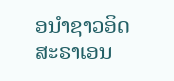ອນຳຊາວອິດສະຣາເອນ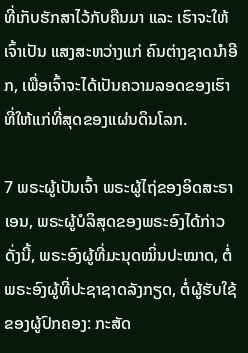ທີ່ເກັບຮັກສາໄວ້ກັບຄືນມາ ແລະ ເຮົາຈະໃຫ້ເຈົ້າເປັນ ແສງສະຫວ່າງແກ່ ຄົນຕ່າງຊາດນຳອີກ, ເພື່ອເຈົ້າຈະໄດ້ເປັນຄວາມລອດຂອງເຮົາທີ່ໃຫ້ແກ່ທີ່ສຸດຂອງແຜ່ນດິນໂລກ.

7 ພຣະຜູ້ເປັນເຈົ້າ ພຣະຜູ້ໄຖ່ຂອງອິດສະຣາເອນ, ພຣະຜູ້ບໍລິສຸດຂອງພຣະອົງໄດ້ກ່າວດັ່ງນີ້, ພຣະອົງຜູ້ທີ່ມະນຸດໝິ່ນປະໝາດ, ຕໍ່ພຣະອົງຜູ້ທີ່ປະຊາຊາດລັງກຽດ, ຕໍ່ຜູ້ຮັບໃຊ້ຂອງຜູ້ປົກຄອງ: ກະສັດ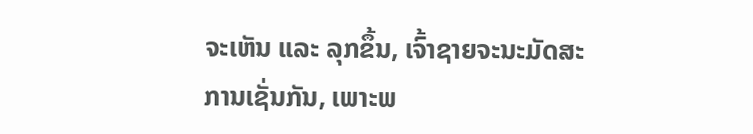ຈະເຫັນ ແລະ ລຸກຂຶ້ນ, ເຈົ້າຊາຍຈະນະມັດສະການເຊັ່ນກັນ, ເພາະພ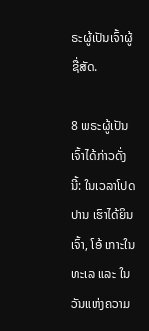ຣະຜູ້ເປັນເຈົ້າຜູ້ຊື່ສັດ.

8 ພຣະຜູ້ເປັນເຈົ້າໄດ້ກ່າວດັ່ງນີ້: ໃນເວລາໂປດປານ ເຮົາໄດ້ຍິນເຈົ້າ, ໂອ້ ເກາະໃນທະເລ ແລະ ໃນວັນແຫ່ງຄວາມ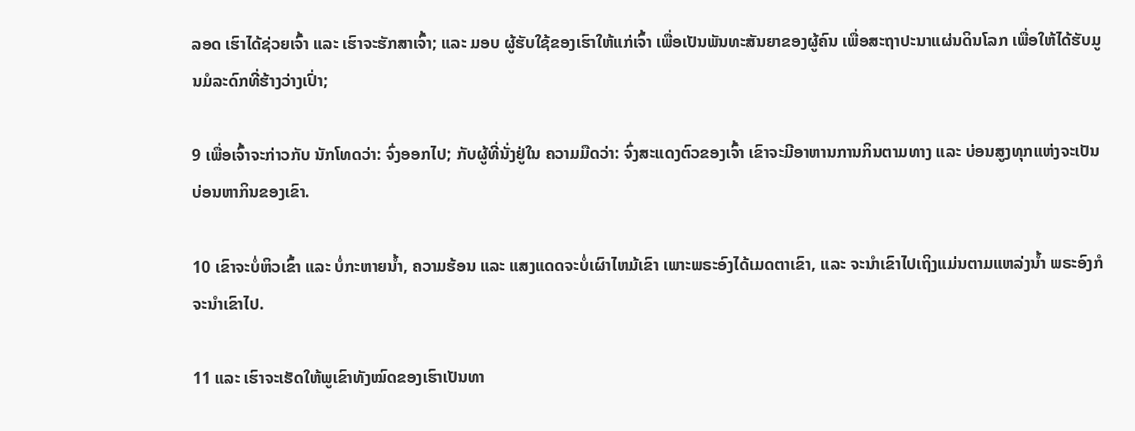ລອດ ເຮົາໄດ້ຊ່ວຍເຈົ້າ ແລະ ເຮົາຈະຮັກສາເຈົ້າ; ແລະ ມອບ ຜູ້ຮັບໃຊ້ຂອງເຮົາໃຫ້ແກ່ເຈົ້າ ເພື່ອເປັນພັນທະສັນຍາຂອງຜູ້ຄົນ ເພື່ອສະຖາປະນາແຜ່ນດິນໂລກ ເພື່ອໃຫ້ໄດ້ຮັບມູນມໍລະດົກທີ່ຮ້າງວ່າງເປົ່າ;

9 ເພື່ອເຈົ້າຈະກ່າວກັບ ນັກໂທດວ່າ: ຈົ່ງອອກໄປ; ກັບຜູ້ທີ່ນັ່ງຢູ່ໃນ ຄວາມມືດວ່າ: ຈົ່ງສະແດງຕົວຂອງເຈົ້າ ເຂົາຈະມີອາຫານການກິນຕາມທາງ ແລະ ບ່ອນສູງທຸກແຫ່ງຈະເປັນ ບ່ອນຫາກິນຂອງເຂົາ.

10 ເຂົາຈະບໍ່ຫິວເຂົ້າ ແລະ ບໍ່ກະຫາຍນ້ຳ, ຄວາມຮ້ອນ ແລະ ແສງແດດຈະບໍ່ເຜົາໄຫມ້ເຂົາ ເພາະພຣະອົງໄດ້ເມດຕາເຂົາ, ແລະ ຈະນຳເຂົາໄປເຖິງແມ່ນຕາມແຫລ່ງນ້ຳ ພຣະອົງກໍຈະນຳເຂົາໄປ.

11 ແລະ ເຮົາຈະເຮັດໃຫ້ພູເຂົາທັງໝົດຂອງເຮົາເປັນທາ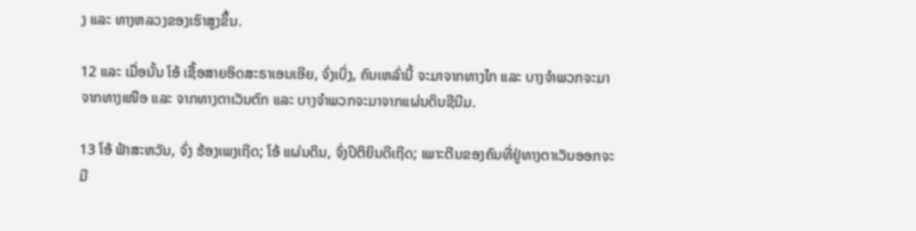ງ ແລະ ທາງຫລວງຂອງເຮົາສູງຂຶ້ນ.

12 ແລະ ເມື່ອນັ້ນ ໂອ້ ເຊື້ອສາຍອິດສະຣາເອນເອີຍ, ຈົ່ງເບິ່ງ, ຄົນເຫລົ່ານີ້ ຈະມາຈາກທາງໄກ ແລະ ບາງຈຳພວກຈະມາຈາກທາງເໜືອ ແລະ ຈາກທາງຕາເວັນຕົກ ແລະ ບາງຈຳພວກຈະມາຈາກແຜ່ນດິນຊີນີມ.

13 ໂອ້ ຟ້າສະຫວັນ, ຈົ່ງ ຮ້ອງເພງເຖີດ; ໂອ້ ແຜ່ນດິນ, ຈົ່ງປິຕິຍິນດີເຖີດ; ເພາະຕີນຂອງຄົນທີ່ຢູ່ທາງຕາເວັນອອກຈະມີ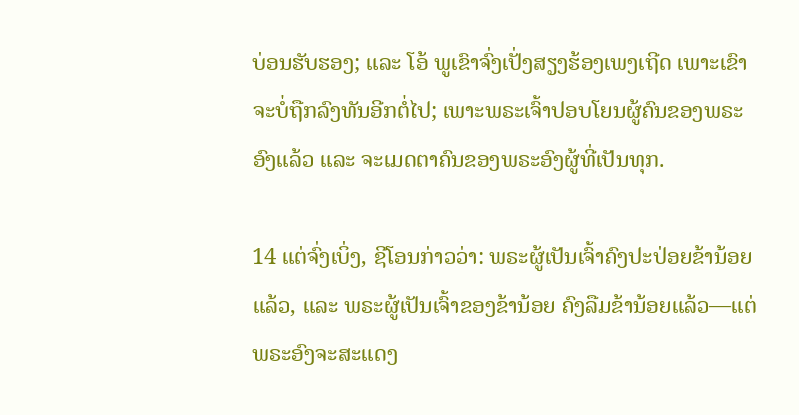ບ່ອນຮັບຮອງ; ແລະ ໂອ້ ພູເຂົາຈົ່ງເປັ່ງສຽງຮ້ອງເພງເຖີດ ເພາະເຂົາຈະບໍ່ຖືກລົງທັນອີກຕໍ່ໄປ; ເພາະພຣະເຈົ້າປອບໂຍນຜູ້ຄົນຂອງພຣະອົງແລ້ວ ແລະ ຈະເມດຕາຄົນຂອງພຣະອົງຜູ້ທີ່ເປັນທຸກ.

14 ແຕ່ຈົ່ງເບິ່ງ, ຊີໂອນກ່າວວ່າ: ພຣະຜູ້ເປັນເຈົ້າຄົງປະປ່ອຍຂ້ານ້ອຍແລ້ວ, ແລະ ພຣະຜູ້ເປັນເຈົ້າຂອງຂ້ານ້ອຍ ຄົງລືມຂ້ານ້ອຍແລ້ວ—ແຕ່ພຣະອົງຈະສະແດງ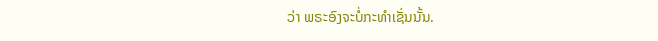ວ່າ ພຣະອົງຈະບໍ່ກະທຳເຊັ່ນນັ້ນ.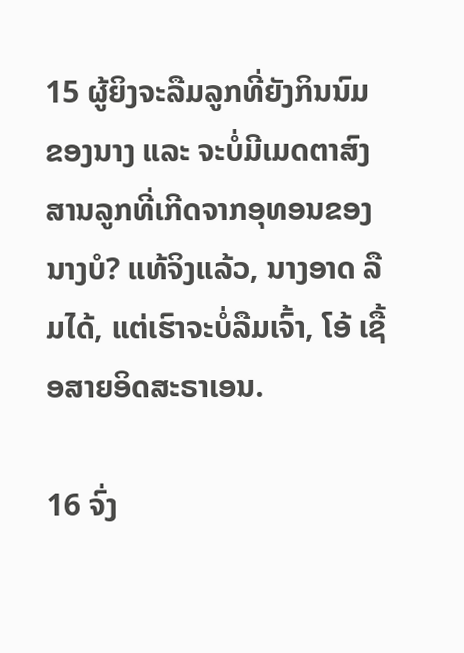15 ຜູ້ຍິງຈະລືມລູກທີ່ຍັງກິນນົມຂອງນາງ ແລະ ຈະບໍ່ມີເມດຕາສົງສານລູກທີ່ເກີດຈາກອຸທອນຂອງນາງບໍ? ແທ້ຈິງແລ້ວ, ນາງອາດ ລືມໄດ້, ແຕ່ເຮົາຈະບໍ່ລືມເຈົ້າ, ໂອ້ ເຊື້ອສາຍອິດສະຣາເອນ.

16 ຈົ່ງ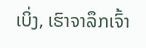ເບິ່ງ, ເຮົາຈາລຶກເຈົ້າ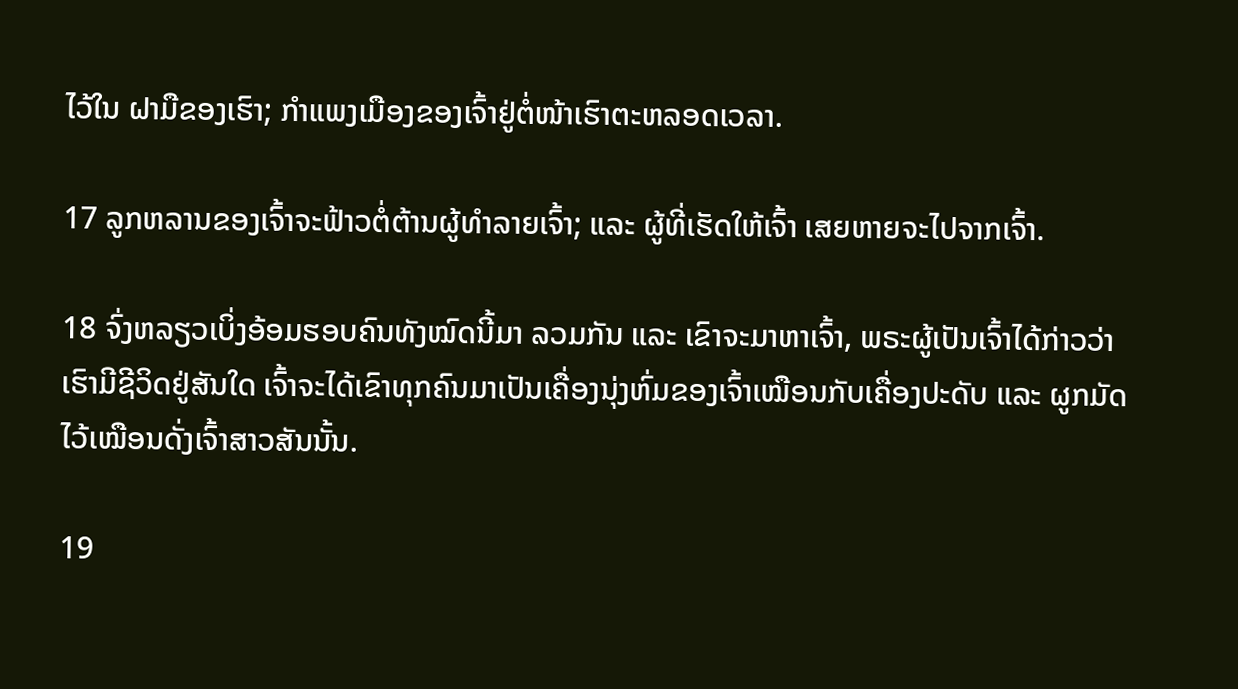ໄວ້ໃນ ຝາມືຂອງເຮົາ; ກຳແພງເມືອງຂອງເຈົ້າຢູ່ຕໍ່ໜ້າເຮົາຕະຫລອດເວລາ.

17 ລູກຫລານຂອງເຈົ້າຈະຟ້າວຕໍ່ຕ້ານຜູ້ທຳລາຍເຈົ້າ; ແລະ ຜູ້ທີ່ເຮັດໃຫ້ເຈົ້າ ເສຍຫາຍຈະໄປຈາກເຈົ້າ.

18 ຈົ່ງຫລຽວເບິ່ງອ້ອມຮອບຄົນທັງໝົດນີ້ມາ ລວມກັນ ແລະ ເຂົາຈະມາຫາເຈົ້າ, ພຣະຜູ້ເປັນເຈົ້າໄດ້ກ່າວວ່າ ເຮົາມີຊີວິດຢູ່ສັນໃດ ເຈົ້າຈະໄດ້ເຂົາທຸກຄົນມາເປັນເຄື່ອງນຸ່ງຫົ່ມຂອງເຈົ້າເໝືອນກັບເຄື່ອງປະດັບ ແລະ ຜູກມັດໄວ້ເໝືອນດັ່ງເຈົ້າສາວສັນນັ້ນ.

19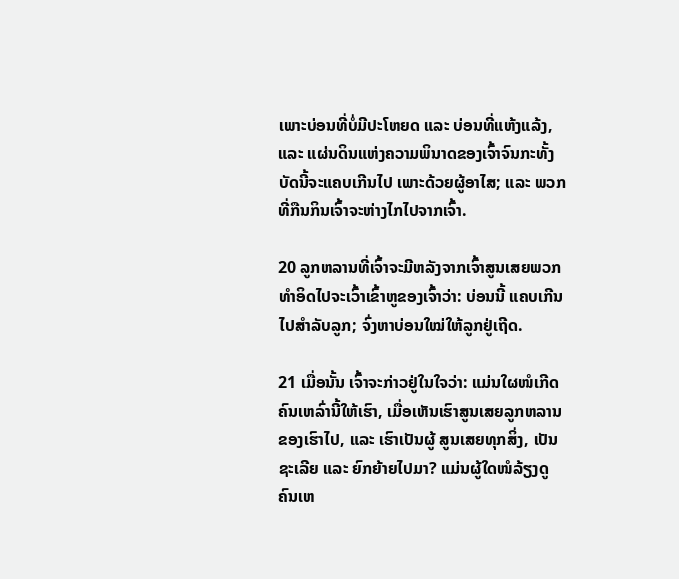ເພາະບ່ອນທີ່ບໍ່ມີປະໂຫຍດ ແລະ ບ່ອນທີ່ແຫ້ງແລ້ງ, ແລະ ແຜ່ນດິນແຫ່ງຄວາມພິນາດຂອງເຈົ້າຈົນກະທັ້ງບັດນີ້ຈະແຄບເກີນໄປ ເພາະດ້ວຍຜູ້ອາໄສ; ແລະ ພວກທີ່ກືນກິນເຈົ້າຈະຫ່າງໄກໄປຈາກເຈົ້າ.

20 ລູກຫລານທີ່ເຈົ້າຈະມີຫລັງຈາກເຈົ້າສູນເສຍພວກທຳອິດໄປຈະເວົ້າເຂົ້າຫູຂອງເຈົ້າວ່າ: ບ່ອນນີ້ ແຄບເກີນໄປສຳລັບລູກ; ຈົ່ງຫາບ່ອນໃໝ່ໃຫ້ລູກຢູ່ເຖີດ.

21 ເມື່ອນັ້ນ ເຈົ້າຈະກ່າວຢູ່ໃນໃຈວ່າ: ແມ່ນໃຜໜໍເກີດຄົນເຫລົ່ານີ້ໃຫ້ເຮົາ, ເມື່ອເຫັນເຮົາສູນເສຍລູກຫລານຂອງເຮົາໄປ, ແລະ ເຮົາເປັນຜູ້ ສູນເສຍທຸກສິ່ງ, ເປັນຊະເລີຍ ແລະ ຍົກຍ້າຍໄປມາ? ແມ່ນຜູ້ໃດໜໍລ້ຽງດູຄົນເຫ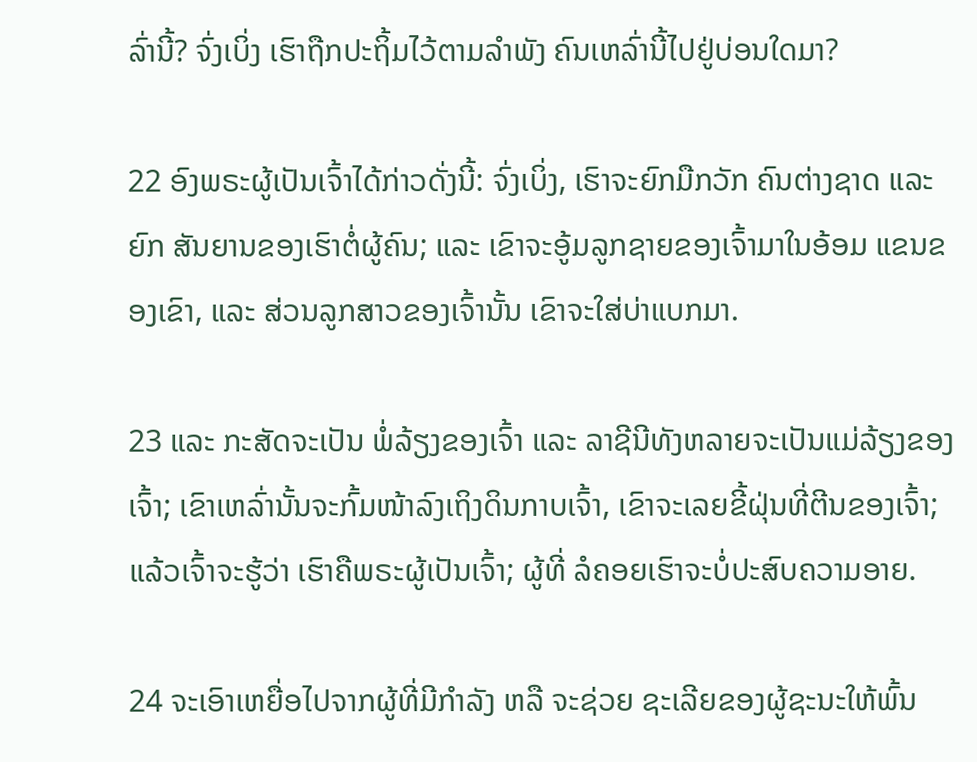ລົ່ານີ້? ຈົ່ງເບິ່ງ ເຮົາຖືກປະຖິ້ມໄວ້ຕາມລຳພັງ ຄົນເຫລົ່ານີ້ໄປຢູ່ບ່ອນໃດມາ?

22 ອົງພຣະຜູ້ເປັນເຈົ້າໄດ້ກ່າວດັ່ງນີ້: ຈົ່ງເບິ່ງ, ເຮົາຈະຍົກມືກວັກ ຄົນຕ່າງຊາດ ແລະ ຍົກ ສັນຍານຂອງເຮົາຕໍ່ຜູ້ຄົນ; ແລະ ເຂົາຈະອູ້ມລູກຊາຍຂອງເຈົ້າມາໃນອ້ອມ ແຂນຂອງເຂົາ, ແລະ ສ່ວນລູກສາວຂອງເຈົ້ານັ້ນ ເຂົາຈະໃສ່ບ່າແບກມາ.

23 ແລະ ກະສັດຈະເປັນ ພໍ່ລ້ຽງຂອງເຈົ້າ ແລະ ລາຊີນີທັງຫລາຍຈະເປັນແມ່ລ້ຽງຂອງເຈົ້າ; ເຂົາເຫລົ່ານັ້ນຈະກົ້ມໜ້າລົງເຖິງດິນກາບເຈົ້າ, ເຂົາຈະເລຍຂີ້ຝຸ່ນທີ່ຕີນຂອງເຈົ້າ; ແລ້ວເຈົ້າຈະຮູ້ວ່າ ເຮົາຄືພຣະຜູ້ເປັນເຈົ້າ; ຜູ້ທີ່ ລໍຄອຍເຮົາຈະບໍ່ປະສົບຄວາມອາຍ.

24 ຈະເອົາເຫຍື່ອໄປຈາກຜູ້ທີ່ມີກຳລັງ ຫລື ຈະຊ່ວຍ ຊະເລີຍຂອງຜູ້ຊະນະໃຫ້ພົ້ນ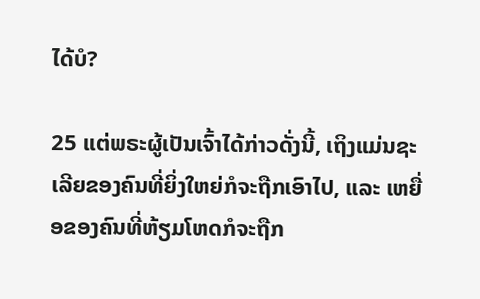ໄດ້ບໍ?

25 ແຕ່ພຣະຜູ້ເປັນເຈົ້າໄດ້ກ່າວດັ່ງນີ້, ເຖິງແມ່ນຊະເລີຍຂອງຄົນທີ່ຍິ່ງໃຫຍ່ກໍຈະຖືກເອົາໄປ, ແລະ ເຫຍື່ອຂອງຄົນທີ່ຫ້ຽມໂຫດກໍຈະຖືກ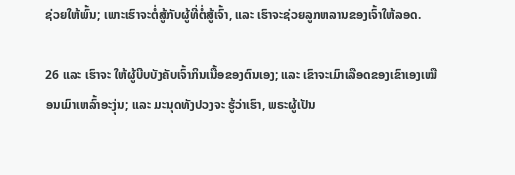ຊ່ວຍໃຫ້ພົ້ນ; ເພາະເຮົາຈະຕໍ່ສູ້ກັບຜູ້ທີ່ຕໍ່ສູ້ເຈົ້າ, ແລະ ເຮົາຈະຊ່ວຍລູກຫລານຂອງເຈົ້າໃຫ້ລອດ.

26 ແລະ ເຮົາຈະ ໃຫ້ຜູ້ບີບບັງຄັບເຈົ້າກິນເນື້ອຂອງຕົນເອງ; ແລະ ເຂົາຈະເມົາເລືອດຂອງເຂົາເອງເໝືອນເມົາເຫລົ້າອະງຸ່ນ; ແລະ ມະນຸດທັງປວງຈະ ຮູ້ວ່າເຮົາ, ພຣະຜູ້ເປັນ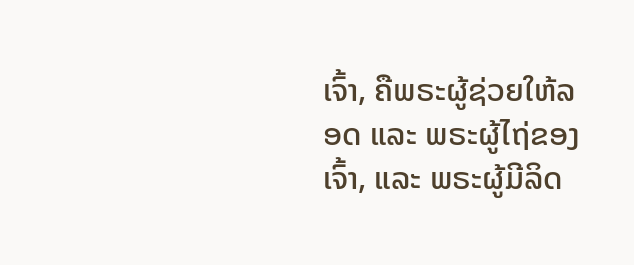ເຈົ້າ, ຄືພຣະຜູ້ຊ່ວຍໃຫ້ລອດ ແລະ ພຣະຜູ້ໄຖ່ຂອງເຈົ້າ, ແລະ ພຣະຜູ້ມີລິດ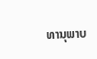ທານຸພາບ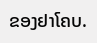ຂອງຢາໂຄບ.